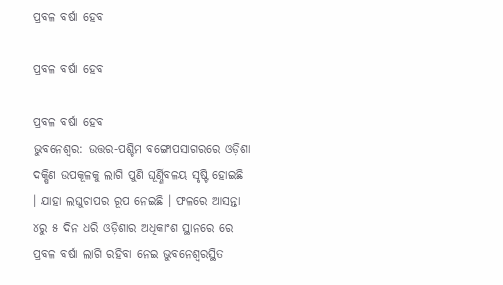ପ୍ରବଳ ବର୍ଷା ହେବ

ପ୍ରବଳ ବର୍ଷା ହେବ

ପ୍ରବଳ ବର୍ଷା ହେବ
ଭୁବନେଶ୍ୱର: ଉତ୍ତର-ପଶ୍ଚିମ ବଙ୍ଗୋପସାଗରରେ ଓଡ଼ିଶା ଦକ୍ଷିଣ ଉପକୂଳକୁ ଲାଗି ପୁଣି ଘୂର୍ଣ୍ଣିବଳୟ ସୃଷ୍ଟି ହୋଇଛି । ଯାହା ଲଘୁଚାପର ରୂପ ନେଇଛି । ଫଳରେ ଆସନ୍ତା ୪ରୁ ୫ ଦିନ ଧରି ଓଡ଼ିଶାର ଅଧିକାଂଶ ସ୍ଥାନରେ ରେ ପ୍ରବଳ ବର୍ଷା ଲାଗି ରହିବା ନେଇ ଭୁବନେଶ୍ୱରସ୍ଥିତ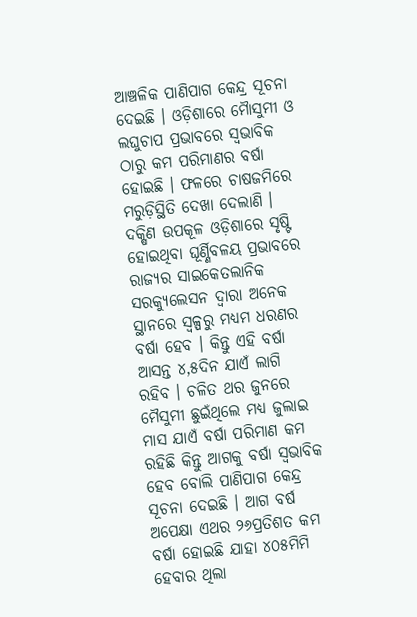ଆଞ୍ଚଳିକ ପାଣିପାଗ କେନ୍ଦ୍ର ସୂଚନା ଦେଇଛି । ଓଡ଼ିଶାରେ ମୈାସୁମୀ ଓ ଲଘୁଚାପ ପ୍ରଭାବରେ ସ୍ୱଭାବିକ ଠାରୁ କମ ପରିମାଣର ବର୍ଷା ହୋଇଛି । ଫଳରେ ଚାଷଜମିରେ ମରୁଡ଼ିସ୍ଥିତି ଦେଖା ଦେଲାଣି । ଦକ୍ଷିଣ ଉପକୂଳ ଓଡ଼ିଶାରେ ସୃଷ୍ଟି ହୋଇଥିବା ଘୂର୍ଣ୍ଣିବଳୟ ପ୍ରଭାବରେ ରାଜ୍ୟର ସାଇକେତଲାନିକ ସରକ୍ୟୁଲେସନ ଦ୍ୱାରା ଅନେକ ସ୍ଥାନରେ ସ୍ୱଳ୍ପରୁ ମଧ୍ୟମ ଧରଣର ବର୍ଷା ହେବ । କିନ୍ତୁ ଏହି ବର୍ଷା ଆସନ୍ତ ୪,୫ଦିନ ଯାଏଁ ଲାଗି ରହିବ । ଚଳିତ ଥର ଜୁନରେ ମୈସୁମୀ ଛୁଇଁଥିଲେ ମଧ୍ୟ ଜୁଲାଇ ମାସ ଯାଏଁ ବର୍ଷା ପରିମାଣ କମ ରହିଛି କିନ୍ତୁ ଆଗକୁ ବର୍ଷା ସ୍ୱଭାବିକ ହେବ ବୋଲି ପାଣିପାଗ କେନ୍ଦ୍ର ସୂଚନା ଦେଇଛି । ଆଗ ବର୍ଷ ଅପେକ୍ଷା ଏଥର ୨୬ପ୍ରତିଶତ କମ ବର୍ଷା ହୋଇଛି ଯାହା ୪୦୫ମିମି ହେବାର ଥିଲା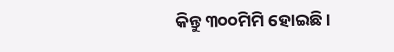କିନ୍ତୁ ୩୦୦ମିମି ହୋଇଛି ।